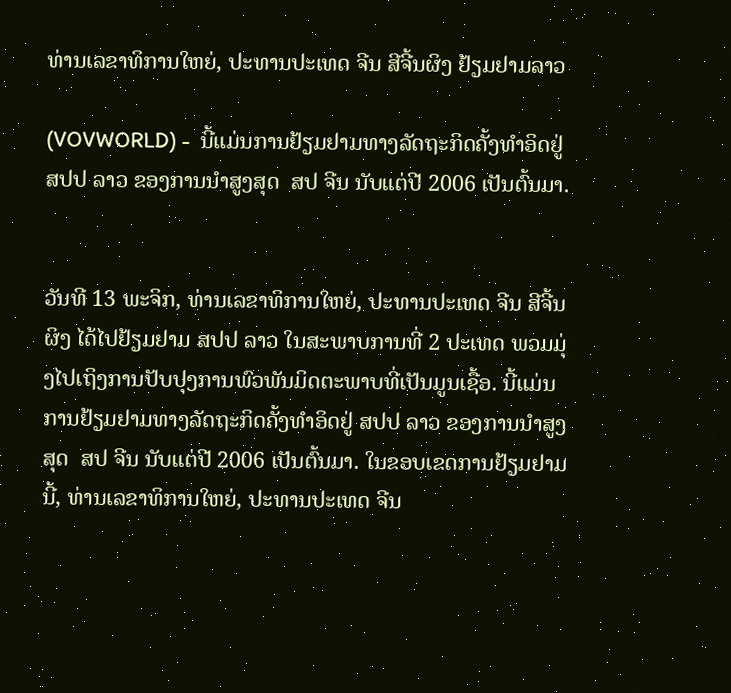ທ່ານເລຂາທິການໃຫຍ່, ປະທານປະເທດ ຈີນ ສີຈີ້ນຜິງ ຢ້ຽມຢາມລາວ

(VOVWORLD) -  ນີ້ແມ່ນການຢ້ຽມຢາມທາງລັດຖະກິດຄັ້ງທຳອິດຢູ່ ສປປ ລາວ ຂອງການນຳສູງສຸດ  ສປ ຈີນ ນັບແຕ່ປີ 2006 ເປັນຕົ້ນມາ.


ວັນທີ 13 ພະຈິກ, ທ່ານເລຂາທິການໃຫຍ່, ປະທານປະເທດ ຈີນ ສີຈີ້ນຜິງ ໄດ້ໄປຢ້ຽມຢາມ ສປປ ລາວ ໃນສະພາບການທີ່ 2 ປະເທດ ພວມມຸ່ງໄປເຖິງການປັບປຸງການພົວພັນມິດຕະພາບທີ່ເປັນມູນເຊື້ອ. ນີ້ແມ່ນການຢ້ຽມຢາມທາງລັດຖະກິດຄັ້ງທຳອິດຢູ່ ສປປ ລາວ ຂອງການນຳສູງສຸດ  ສປ ຈີນ ນັບແຕ່ປີ 2006 ເປັນຕົ້ນມາ. ໃນຂອບເຂດການຢ້ຽມຢາມນີ້, ທ່ານເລຂາທິການໃຫຍ່, ປະທານປະເທດ ຈີນ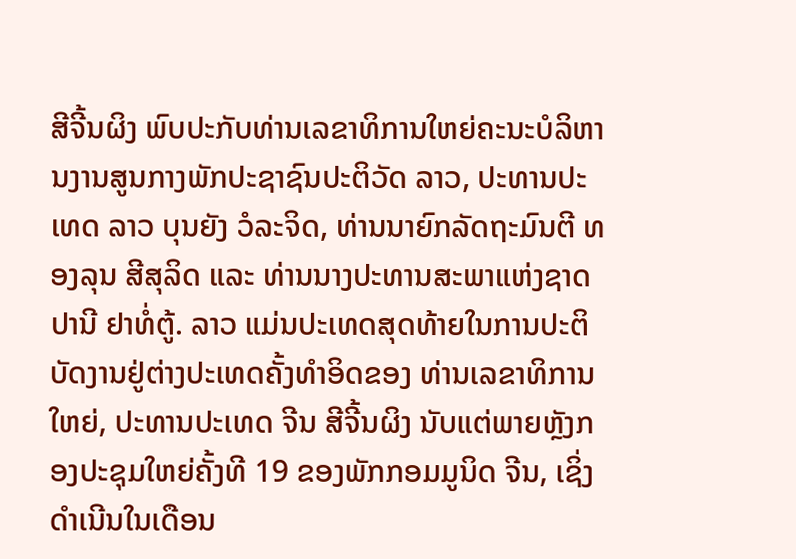ສີຈີ້ນຜິງ ພົບປະກັບທ່ານເລຂາທິການໃຫຍ່ຄະນະບໍລິຫານງານສູນກາງພັກປະຊາຊົນປະຕິວັດ ລາວ, ປະທານປະເທດ ລາວ ບຸນຍັງ ວໍລະຈິດ, ທ່ານນາຍົກລັດຖະມົນຕີ ທອງລຸນ ສີສຸລິດ ແລະ ທ່ານນາງປະທານສະພາແຫ່ງຊາດ ປານີ ຢາທໍ່ຕູ້. ລາວ ແມ່ນປະເທດສຸດທ້າຍໃນການປະຕິບັດງານຢູ່ຕ່າງປະເທດຄັ້ງທຳອິດຂອງ ທ່ານເລຂາທິການໃຫຍ່, ປະທານປະເທດ ຈີນ ສີຈີ້ນຜິງ ນັບແຕ່ພາຍຫຼັງກອງປະຊຸມໃຫຍ່ຄັ້ງທີ 19 ຂອງພັກກອມມູນິດ ຈີນ, ເຊິ່ງດຳເນີນໃນເດືອນ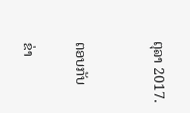ຕຸລາ 2017.


ຕອບກັບ

ຂ່າ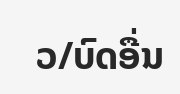ວ/ບົດອື່ນ